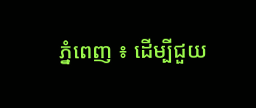ភ្នំពេញ ៖ ដើម្បីជួយ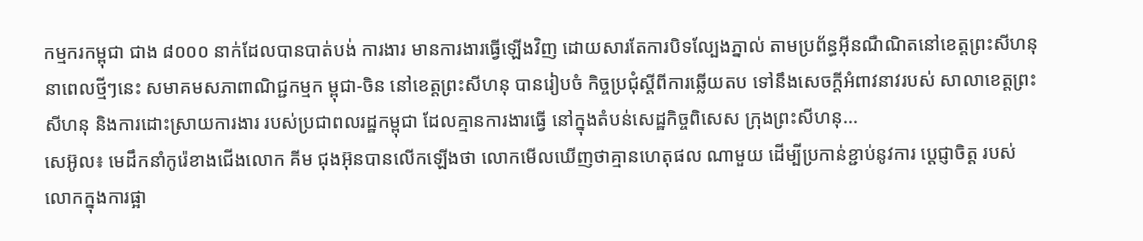កម្មករកម្ពុជា ជាង ៨០០០ នាក់ដែលបានបាត់បង់ ការងារ មានការងារធ្វើឡើងវិញ ដោយសារតែការបិទល្បែងភ្នាល់ តាមប្រព័ន្ធអ៊ីនណឺណិតនៅខេត្តព្រះសីហនុនាពេលថ្មីៗនេះ សមាគមសភាពាណិជ្ជកម្មក ម្ពុជា-ចិន នៅខេត្តព្រះសីហនុ បានរៀបចំ កិច្ចប្រជុំស្តីពីការឆ្លើយតប ទៅនឹងសេចក្តីអំពាវនាវរបស់ សាលាខេត្តព្រះសីហនុ និងការដោះស្រាយការងារ របស់ប្រជាពលរដ្ឋកម្ពុជា ដែលគ្មានការងារធ្វើ នៅក្នុងតំបន់សេដ្ឋកិច្ចពិសេស ក្រុងព្រះសីហនុ...
សេអ៊ូល៖ មេដឹកនាំកូរ៉េខាងជើងលោក គីម ជុងអ៊ុនបានលេីកឡេីងថា លោកមើលឃើញថាគ្មានហេតុផល ណាមួយ ដើម្បីប្រកាន់ខ្ជាប់នូវការ ប្តេជ្ញាចិត្ត របស់លោកក្នុងការផ្អា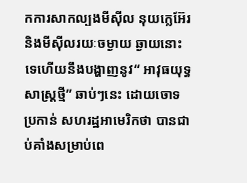កការសាកល្បងមីស៊ីល នុយក្លេអ៊ែរ និងមីស៊ីលរយៈចម្ងាយ ឆ្ងាយនោះទេហើយនឹងបង្ហាញនូវ“ អាវុធយុទ្ធសាស្ត្រថ្មី” ឆាប់ៗនេះ ដោយចោទប្រកាន់ សហរដ្ឋអាមេរិកថា បានជាប់គាំងសម្រាប់ពេ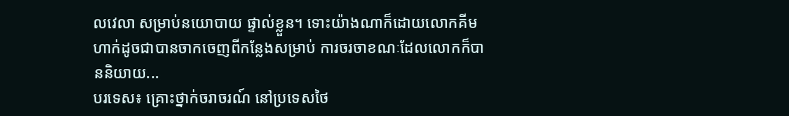លវេលា សម្រាប់នយោបាយ ផ្ទាល់ខ្លួន។ ទោះយ៉ាងណាក៏ដោយលោកគីម ហាក់ដូចជាបានចាកចេញពីកន្លែងសម្រាប់ ការចរចាខណៈដែលលោកក៏បាននិយាយ...
បរទេស៖ គ្រោះថ្នាក់ចរាចរណ៍ នៅប្រទេសថៃ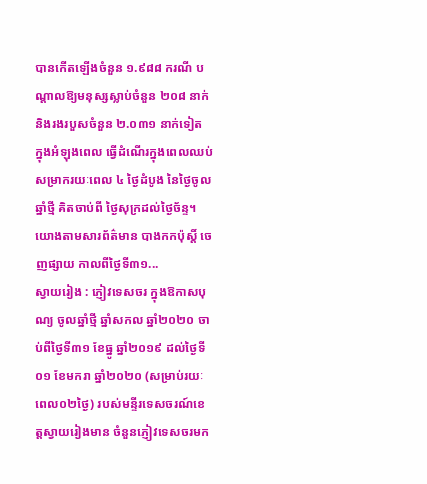បានកើតឡើងចំនួន ១.៩៨៨ ករណី បណ្តាលឱ្យមនុស្សស្លាប់ចំនួន ២០៨ នាក់ និងរងរបួសចំនួន ២.០៣១ នាក់ទៀត ក្នុងអំឡុងពេល ធ្វើដំណើរក្នុងពេលឈប់សម្រាករយៈពេល ៤ ថ្ងៃដំបូង នៃថ្ងៃចូលឆ្នាំថ្មី គិតចាប់ពី ថ្ងៃសុក្រដល់ថ្ងៃច័ន្ទ។ យោងតាមសារព័ត៌មាន បាងកកប៉ុស្តិ៍ ចេញផ្សាយ កាលពីថ្ងៃទី៣១...
ស្វាយរៀង : ភ្ញៀវទេសចរ ក្នុងឱកាសបុណ្យ ចូលឆ្នាំថ្មី ឆ្នាំសកល ឆ្នាំ២០២០ ចាប់ពីថ្ងៃទី៣១ ខែធ្នូ ឆ្នាំ២០១៩ ដល់ថ្ងៃទី០១ ខែមករា ឆ្នាំ២០២០ (សម្រាប់រយៈពេល០២ថ្ងៃ) របស់មន្ទីរទេសចរណ៍ខេត្តស្វាយរៀងមាន ចំនួនភ្ញៀវទេសចរមក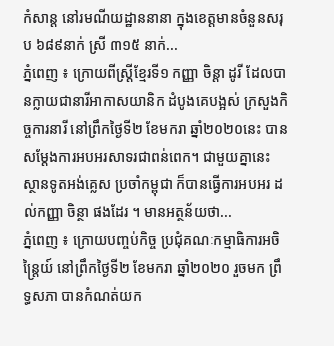កំសាន្ត នៅរមណីយដ្ឋាននានា ក្នុងខេត្តមានចំនួនសរុប ៦៨៩នាក់ ស្រី ៣១៥ នាក់...
ភ្នំពេញ ៖ ក្រោយពីស្ត្រីខ្មែរទី១ កញ្ញា ចិន្តា ដូរី ដែលបានក្លាយជានារីអាកាសយានិក ដំបូងគេបង្អស់ ក្រសួងកិច្ចការនារី នៅព្រឹកថ្ងៃទី២ ខែមករា ឆ្នាំ២០២០នេះ បានសម្តែងការអបអរសាទរជាពន់ពេក។ ជាមួយគ្នានេះ ស្ថានទូតអង់គ្លេស ប្រចាំកម្ពុជា ក៏បានធ្វើការអបអរ ដល់កញ្ញា ចិន្ថា ផងដែរ ។ មានអត្ថន័យថា...
ភ្នំពេញ ៖ ក្រោយបញ្ចប់កិច្ច ប្រជុំគណៈកម្មាធិការអចិន្រ្តៃយ៍ នៅព្រឹកថ្ងៃទី២ ខែមករា ឆ្នាំ២០២០ រួចមក ព្រឹទ្ធសភា បានកំណត់យក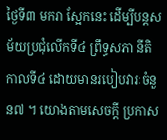ថ្ងៃទី៣ មករា ស្អែកនេះ ដើម្បីបន្តសម័យប្រជុំលើកទី៤ ព្រឹទ្ធសភា នីតិកាលទី៤ ដោយមានរបៀបវារៈចំនួន៧ ។ យោងតាមសេចក្ដី ប្រកាស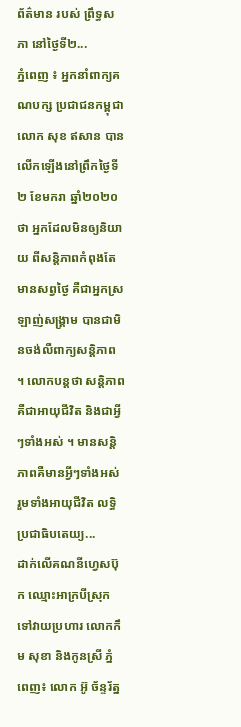ព័ត៌មាន របស់ ព្រឹទ្ធសភា នៅថ្ងៃទី២...
ភ្នំពេញ ៖ អ្នកនាំពាក្យគណបក្ស ប្រជាជនកម្ពុជា លោក សុខ ឥសាន បានលើកឡើងនៅព្រឹកថ្ងៃទី២ ខែមករា ឆ្នាំ២០២០ថា អ្នកដែលមិនឲ្យនិយាយ ពីសន្តិភាពកំពុងតែមានសព្វថ្ងៃ គឺជាអ្នកស្រឡាញ់សង្គ្រាម បានជាមិនចង់លឺពាក្យសន្តិភាព ។ លោកបន្តថា សន្តិភាពគឺជាអាយុជីវិត និងជាអ្វីៗទាំងអស់ ។ មានសន្តិភាពគឺមានអ្វីៗទាំងអស់ រួមទាំងអាយុជីវិត លទ្ធិប្រជាធិបតេយ្យ...
ដាក់លើគណនីហ្វេសប៊ុក ឈ្មោះអាក្របីស្រុក ទៅវាយប្រហារ លោកកឹម សុខា និងកូនស្រី ភ្នំពេញ៖ លោក អ៊ូ ច័ន្ទរ័ត្ន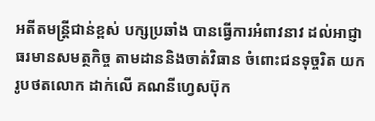អតីតមន្រ្តីជាន់ខ្ពស់ បក្សប្រឆាំង បានធ្វើការអំពាវនាវ ដល់អាជ្ញាធរមានសមត្ថកិច្ច តាមដាននិងចាត់វិធាន ចំពោះជនទុច្ចរិត យករូបថតលោក ដាក់លើ គណនីហ្វេសប៊ុក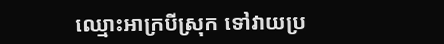ឈ្មោះអាក្របីស្រុក ទៅវាយប្រ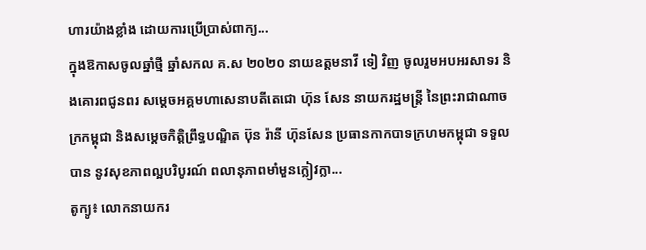ហារយ៉ាងខ្លាំង ដោយការប្រើប្រាស់ពាក្យ...
ក្នុងឱកាសចូលឆ្នាំថ្មី ឆ្នាំសកល គ.ស ២០២០ នាយឧត្តមនាវី ទៀ វិញ ចូលរួមអបអរសាទរ និងគោរពជូនពរ សម្តេចអគ្គមហាសេនាបតីតេជោ ហ៊ុន សែន នាយករដ្ឋមន្ត្រី នៃព្រះរាជាណាចក្រកម្ពុជា និងសម្តេចកិត្តិព្រឹទ្ធបណ្ឌិត ប៊ុន រ៉ានី ហ៊ុនសែន ប្រធានកាកបាទក្រហមកម្ពុជា ទទួលបាន នូវសុខភាពល្អបរិបូរណ៍ ពលានុភាពមាំមួនក្លៀវក្លា...
តូក្យូ៖ លោកនាយករ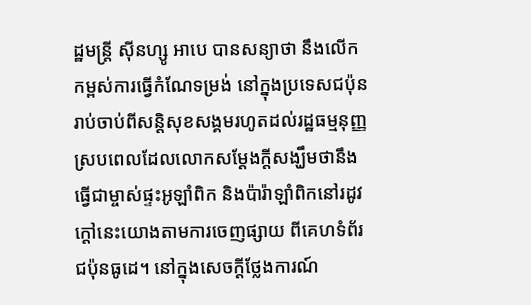ដ្ឋមន្រ្តី ស៊ីនហ្សូ អាបេ បានសន្យាថា នឹងលើកកម្ពស់ការធ្វើកំណែទម្រង់ នៅក្នុងប្រទេសជប៉ុន រាប់ចាប់ពីសន្តិសុខសង្គមរហូតដល់រដ្ឋធម្មនុញ្ញ ស្របពេលដែលលោកសម្តែងក្តីសង្ឃឹមថានឹងធ្វើជាម្ចាស់ផ្ទះអូឡាំពិក និងប៉ារ៉ាឡាំពិកនៅរដូវក្តៅនេះយោងតាមការចេញផ្សាយ ពីគេហទំព័រជប៉ុនធូដេ។ នៅក្នុងសេចក្តីថ្លែងការណ៍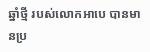ឆ្នាំថ្មី របស់លោកអាបេ បានមានប្រ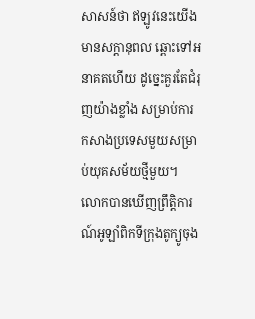សាសន៍ថា ឥឡូវនេះយើងមានសក្ដានុពល ឆ្ពោះទៅអនាគតហើយ ដូច្នេះគួរតែជំរុញយ៉ាងខ្លាំង សម្រាប់ការកសាងប្រទេសមួយសម្រាប់យុគសម័យថ្មីមួយ។ លោកបានឃើញព្រឹត្តិការណ៍អូឡាំពិកទីក្រុងតូក្យូចុង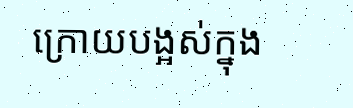ក្រោយបង្អស់ក្នុង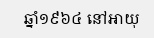ឆ្នាំ១៩៦៤ នៅអាយុ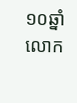១០ឆ្នាំ លោក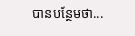បានបន្ថែមថា...